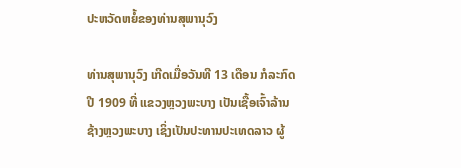ປະຫວັດຫຍໍ້ຂອງທ່ານສຸພານຸວົງ

ທ່ານສຸພານຸວົງ ເກີດເມື່ອວັນທີ 13 ເດືອນ ກໍລະກົດ ປີ 1909 ທີ່ ແຂວງຫຼວງພະບາງ ເປັນເຊື້ອເຈົ້າລ້ານຊ້າງຫຼວງພະບາງ ເຊິ່ງເປັນປະທານປະເທດລາວ ຜູ້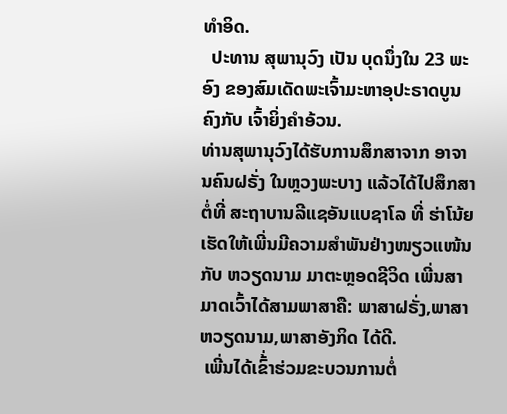ທຳອິດ.
  ປະທານ ສຸພານຸວົງ ເປັນ ບຸດນຶ່ງໃນ 23 ພະອົງ ຂອງສົມເດັດພະເຈົ້າມະຫາອຸປະຣາດບູນຄົງກັບ ເຈົ້າຍິ່ງຄຳອ້ວນ.
ທ່ານສຸພານຸວົງໄດ້ຮັບການສຶກສາຈາກ ອາຈານຄົນຝຣັ່ງ ໃນຫຼວງພະບາງ ແລ້ວໄດ້ໄປສຶກສາຕໍ່ທີ່ ສະຖາບານລີແຊອັນແບຊາໂລ ທີ່ ຮ່າໂນ້ຍ ເຮັດໃຫ້ເພີ່ນມີຄວາມສຳພັນຢ່າງໜຽວແໜ້ນກັບ ຫວຽດນາມ ມາຕະຫຼອດຊີວິດ ເພີ່ນສາມາດເວົ້າໄດ້ສາມພາສາຄື: ພາສາຝຣັ່ງ,ພາສາຫວຽດນາມ,ພາສາອັງກິດ ໄດ້ດີ.
 ເພີ່ນໄດ້ເຂົ້່າຮ່ວມຂະບວນການຕໍ່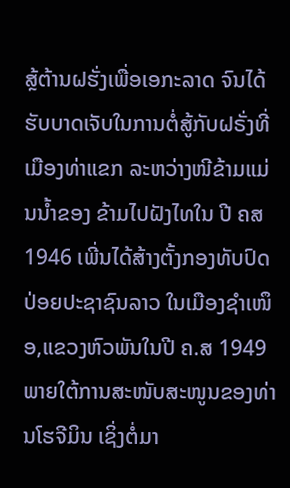ສຼ້ຕ້ານຝຮັ່ງເພື່ອເອກະລາດ ຈົນໄດ້ຮັບບາດເຈັບໃນການຕໍ່ສູ້ກັບຝຣັ່ງທີ່ ເມືອງທ່າແຂກ ລະຫວ່າງໜີຂ້າມແມ່ນນ້ຳຂອງ ຂ້າມໄປຝັງໄທໃນ ປີ ຄສ 1946 ເພີ່ນໄດ້ສ້າງຕັ້ງກອງທັບປົດປ່ອຍປະຊາຊົນລາວ ໃນເມືອງຊຳເໜຶອ,ແຂວງຫົວພັນໃນປີ ຄ.ສ 1949  ພາຍໃຕ້ການສະໜັບສະໜູນຂອງທ່ານໂຮຈີມິນ ເຊິ່ງຕໍ່ມາ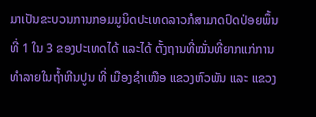ມາເປັນຂະບວນການກອມມູນິດປະເທດລາວກໍສາມາດປົດປ່ອຍພຶ້ນທີ່ 1 ໃນ 3 ຂອງປະເທດໄດ້ ແລະໄດ້ ຕັ້ງຖານທີ່ໝັ່ນທີ່ຍາກແກ່ການທຳລາຍໃນຖ້ຳຫີນປູນ ທີ່ ເມືອງຊຳເໜືອ ແຂວງຫົວພັນ ແລະ ແຂວງ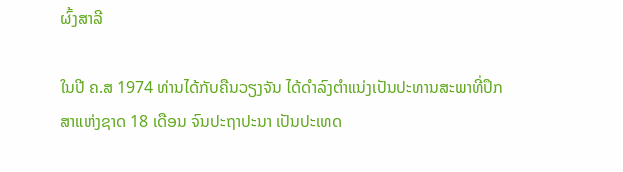ຜົ້ງສາລີ

ໃນປີ ຄ.ສ 1974 ທ່ານໄດ້ກັບຄືນວຽງຈັນ ໄດ້ດຳລົງຕຳແນ່ງເປັນປະທານສະພາທີ່ປຶກສາແຫ່ງຊາດ 18 ເດືອນ ຈົນປະຖາປະນາ ເປັນປະເທດ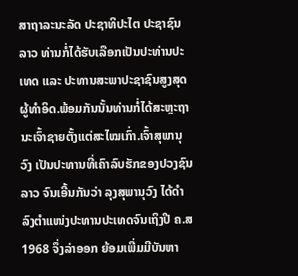ສາຖາລະນະລັດ ປະຊາທິປະໄຕ ປະຊາຊົນລາວ ທ່ານກໍ່ໄດ້ຮັບເລືອກເປັນປະທ່ານປະເທດ ແລະ ປະທານສະພາປະຊາຊົນສູງສຸດ ຜູ້ທຳອິດ.ພ້ອມກັນນັ້ນທ່ານກໍ່ໄດ້ສະຫຼະຖານະເຈົ້າຊາຍຕັ້ງແຕ່ສະໄໝເກົ່າ.ເຈົ້າສຸພານຸວົງ ເປັນປະທານທີ່ເຄົາລົບຮັກຂອງປວງຊົນລາວ ຈົນເອີ້ນກັນວ່າ ລຸງສຸພານຸວົງ ໄດ້ດຳລົງຕຳແໜ່ງປະທານປະເທດຈົນເຖິງປີ ຄ.ສ 1968 ຈຶ່ງລ່າອອກ ຍ້ອມເພີ່ມມີບັນຫາ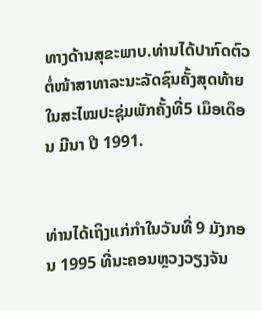ທາງດ້ານສຸຂະພາບ.ທ່ານໄດ້ປາກົດຕົວຕໍ່ໜ້າສາທາລະນະລັດຊົນຄັ້ງສຸດທ້າຍໃນສະໄໝປະຊຸ່ມພັກຄັ້ງທີ່5 ເມຶອເດຶອນ ມີນາ ປີ 1991.


ທ່ານໄດ້ເຖິງແກ່ກຳໃນວັນທີ່ 9 ມັງກອນ 1995 ທີ່ນະຄອນຫຼວງວຽງຈັນ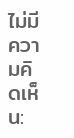ไม่มีความคิดเห็น: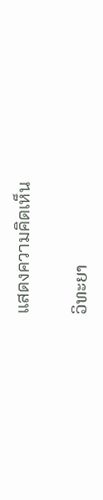แสดงความคิดเห็น

ວິທະຍາ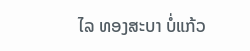ໄລ ທອງສະບາ ບໍ່ແກ້ວ